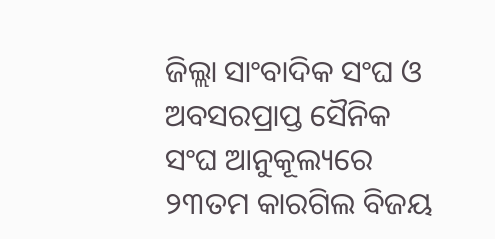ଜିଲ୍ଲା ସାଂବାଦିକ ସଂଘ ଓ ଅବସରପ୍ରାପ୍ତ ସୈନିକ ସଂଘ ଆନୁକୂଲ୍ୟରେ ୨୩ତମ କାରଗିଲ ବିଜୟ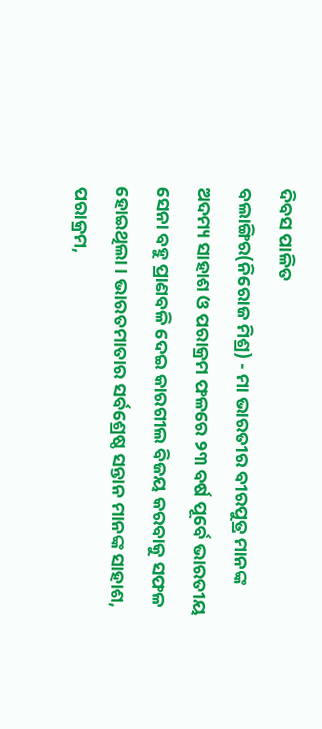ଦିବସ ପାଳିତ
ବଲାଙ୍ଗିର(ନିରୋଜ ମିଶ୍ର) - ମା ଭାରତୀର ବୀରପୁତ୍ର ମାନଙ୍କ ଅଦମ୍ୟ ସାହାଶ ଓ ପରାକ୍ରମ ଫଳରେ ୨୩ ବର୍ଷ ପୂର୍ବେ ଭାରତୀୟ ସେନା ବହୁ ପ୍ରାଣବଳି ଦେଇ କାରଗୀଲ ବିଜୟ କରବାକୁ ସଫଳ ହୋଇଥିଲା । ଭାରତମାତାର ସର୍ବଶ୍ରେଷ୍ଠ ସନ୍ତାନ ମାନଙ୍କ ସାହାଶ, ପରାକ୍ରମ,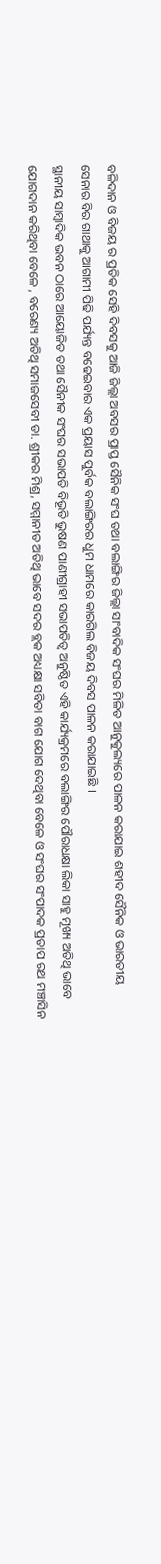ବଳିଦାନ ଓ ବିଜୟ ର ପ୍ରତିକ ସେହି ଦିବସକୁ ଆଜି ଜିଲ୍ଲା ଅବସର ପ୍ରାପ୍ତ ସୈନିକ ସଂଘ ତଥା ବଲାଙ୍ଗିର ଜିଲ୍ଲା ସାଂବାଦିକ ସଂଘର ମିଳିତ ଆନୁକୁଲ୍ୟରେ ପାଳନ କରାଯାଇ ଶହୀଦ ସୈନିକ ଓ ଭାରତୀୟ ସେନାର ବିର ଗାଥାକୁ ଆଗାମୀ ପିଢି ପର୍ଯ୍ୟନ୍ତ ବଢେଇବାର ଏକ ପ୍ରୟାସ ପୁର୍ବକ ବଲାଙ୍ଗିରର ଧୁମ ଧାମରେ କାରଗିଲ ବିଜୟ ଦିବସ ପାଳନ କରାଯାଇଛି ।
ସ୍ଥାନୀୟ ସାମ୍ବାଦିକ ଭବନ ଠାରେ ଆୟୋଜିତ ତଥା ସୈନୀକ ସଂଘର ସଭାପତି ବିଭୂତି ଭୁଷଣ ପାଣୀଗ୍ରାହୀ ସଭାପତିତ୍ୱ ଅନୁଷ୍ଠିତ ଏହି କାର୍ଯ୍ୟକ୍ରମରେ ବଲାଙ୍ଗିର ପୌରାଧକ୍ଷା ଲିକା ସାହୁ ମୂଖ୍ୟ ଅତିଥି ଭାବେ ଯୋଗଦାନ କରିଥିବା ବେଳେ , ବରେଣ୍ୟ ଅତିଥି ସମାଜସେବୀ ଡା. ଶ୍ରୀକର ମିଶ୍ର, ସମ୍ମାନୀତ ଅତିଥି ଭାବେ ସଦର ବ୍ଲକ ଅଧ୍ୟକ୍ଷା ସବିତା ବାଗ ଯୋଗ ଦେଥିବା ବେଳେ ଓ ସଂଘର ସଂପାଦକ ପ୍ରତାପ ରଥ ମଞ୍ଚାସିନ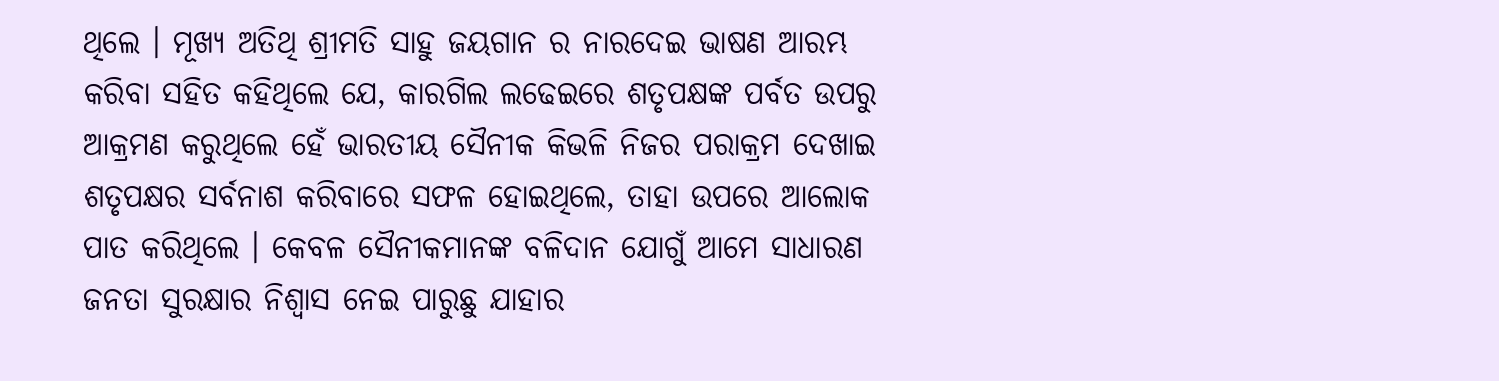ଥିଲେ । ମୂଖ୍ୟ ଅତିଥି ଶ୍ରୀମତି ସାହୁ ଜୟଗାନ ର ନାରଦେଇ ଭାଷଣ ଆରମ୍ଭ କରିବା ସହିତ କହିଥିଲେ ଯେ, କାରଗିଲ ଲଢେଇରେ ଶତୃପକ୍ଷଙ୍କ ପର୍ବତ ଉପରୁ ଆକ୍ରମଣ କରୁଥିଲେ ହେଁ ଭାରତୀୟ ସୈନୀକ କିଭଳି ନିଜର ପରାକ୍ରମ ଦେଖାଇ ଶତୃପକ୍ଷର ସର୍ବନାଶ କରିବାରେ ସଫଳ ହୋଇଥିଲେ, ତାହା ଉପରେ ଆଲୋକ ପାତ କରିଥିଲେ । କେବଳ ସୈନୀକମାନଙ୍କ ବଳିଦାନ ଯୋଗୁଁ ଆମେ ସାଧାରଣ ଜନତା ସୁରକ୍ଷାର ନିଶ୍ୱାସ ନେଇ ପାରୁଛୁ ଯାହାର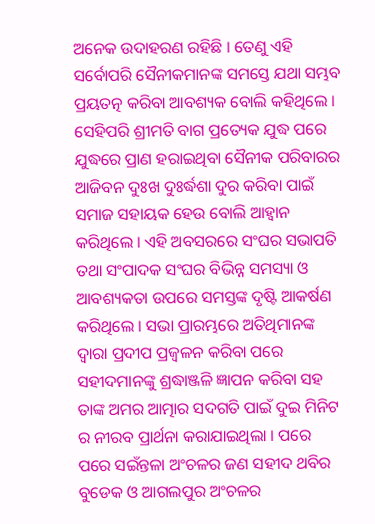ଅନେକ ଉଦାହରଣ ରହିଛି । ତେଣୁ ଏହି ସର୍ବୋପରି ସୈନୀକମାନଙ୍କ ସମସ୍ତେ ଯଥା ସମ୍ଭବ ପ୍ରୟତତ୍ନ କରିବା ଆବଶ୍ୟକ ବୋଲି କହିଥିଲେ । ସେହିପରି ଶ୍ରୀମତି ବାଗ ପ୍ରତ୍ୟେକ ଯୁଦ୍ଧ ପରେ ଯୁଦ୍ଧରେ ପ୍ରାଣ ହରାଇଥିବା ସୈନୀକ ପରିବାରର ଆଜିବନ ଦୁଃଖ ଦୁଃର୍ଦ୍ଧଶା ଦୁର କରିବା ପାଇଁ ସମାଜ ସହାୟକ ହେଉ ବୋଲି ଆହ୍ୱାନ କରିଥିଲେ । ଏହି ଅବସରରେ ସଂଘର ସଭାପତି ତଥା ସଂପାଦକ ସଂଘର ବିଭିନ୍ନ ସମସ୍ୟା ଓ ଆବଶ୍ୟକତା ଉପରେ ସମସ୍ତଙ୍କ ଦୃଷ୍ଟି ଆକର୍ଷଣ କରିଥିଲେ । ସଭା ପ୍ରାରମ୍ଭରେ ଅତିଥିମାନଙ୍କ ଦ୍ୱାରା ପ୍ରଦୀପ ପ୍ରଜ୍ୱଳନ କରିବା ପରେ ସହୀଦମାନଙ୍କୁ ଶ୍ରଦ୍ଧାଞ୍ଜଳି ଜ୍ଞାପନ କରିବା ସହ ତାଙ୍କ ଅମର ଆତ୍ମାର ସଦଗତି ପାଇଁ ଦୁଇ ମିନିଟ ର ନୀରବ ପ୍ରାର୍ଥନା କରାଯାଇଥିଲା । ପରେ ପରେ ସଇଁନ୍ତଳା ଅଂଚଳର ଜଣ ସହୀଦ ଥବିର ବୁଡେକ ଓ ଆଗଲପୁର ଅଂଚଳର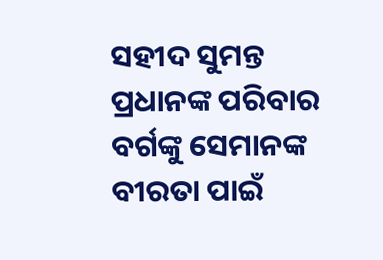ସହୀଦ ସୁମନ୍ତ ପ୍ରଧାନଙ୍କ ପରିବାର ବର୍ଗଙ୍କୁ ସେମାନଙ୍କ ବୀରତା ପାଇଁ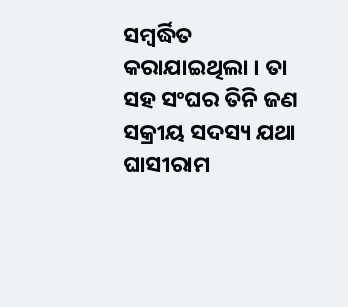ସମ୍ବର୍ଦ୍ଧିତ କରାଯାଇଥିଲା । ତା ସହ ସଂଘର ତିନି ଜଣ ସକ୍ରୀୟ ସଦସ୍ୟ ଯଥା ଘାସୀରାମ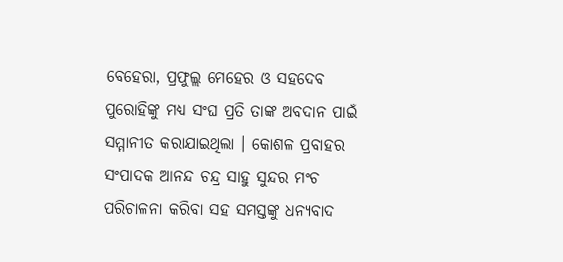ବେହେରା, ପ୍ରଫୁଲ୍ଲ ମେହେର ଓ ସହଦେବ ପୁରୋହିଙ୍କୁ ମଧ୍ୟ ସଂଘ ପ୍ରତି ତାଙ୍କ ଅବଦାନ ପାଇଁ ସମ୍ମାନୀତ କରାଯାଇଥିଲା । କୋଶଳ ପ୍ରବାହର ସଂପାଦକ ଆନନ୍ଦ ଚନ୍ଦ୍ର ସାହୁ ସୁନ୍ଦର ମଂଚ ପରିଚାଳନା କରିବା ସହ ସମସ୍ତଙ୍କୁ ଧନ୍ୟବାଦ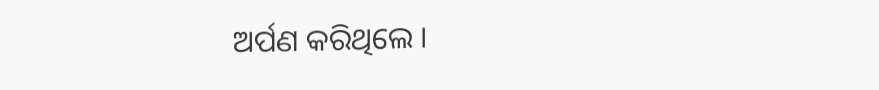ଅର୍ପଣ କରିଥିଲେ ।